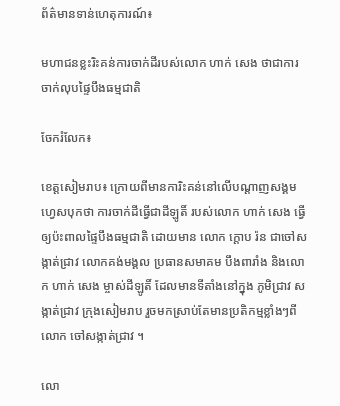ព័ត៌មានទាន់ហេតុការណ៍៖

មហាជនខ្លះរិះគន់ការចាក់ដីរបស់លោក ហាក់ សេង ថាជាការចាក់លុបផ្ទៃបឹងធម្មជាតិ

ចែករំលែក៖

ខេត្តសៀមរាប៖ ក្រោយពីមានការិះគន់នៅលើបណ្ដាញសង្គមហ្វេសបុកថា ការចាក់ដីធ្វើជាដីឡូតិ៍ របស់លោក ហាក់ សេង ធ្វើឲ្យប៉ះពាលផ្ទៃបឹងធម្មជាតិ ដោយមាន លោក ក្ដោប រ៉ន ជាចៅសង្កាត់ជ្រាវ លោកគង់មង្គល ប្រធានសមាគម បឹងពារាំង និងលោក ហាក់ សេង ម្ចាស់ដីឡូតិ៍ ដែលមានទីតាំងនៅក្នុង ភូមិជ្រាវ សង្កាត់ជ្រាវ ក្រុងសៀមរាប រួចមកស្រាប់តែមានប្រតិកម្មខ្លាំងៗពីលោក ចៅសង្កាត់ជ្រាវ ។

លោ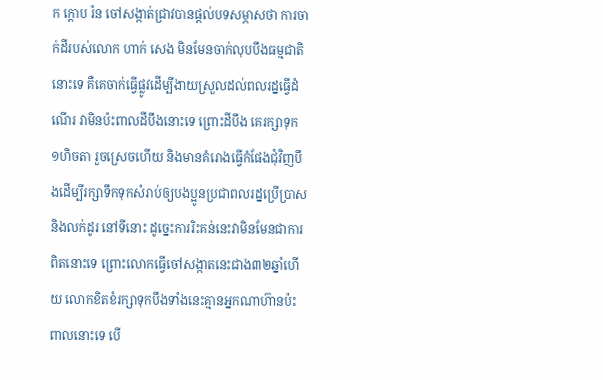ក ក្ដោប រ៉ន ចៅសង្កាត់ជ្រាវបានផ្ដល់បទសម្ភាសថា ការចាក់ដីរបស់លោក ហាក់ សេង មិនមែនចាក់លុបបឹងធម្មជាតិនោះទេ គឺគេចាក់ធ្វើផ្លូវដើម្បីងាយស្រួលដល់ពលរដ្នធ្វើដំណើរ វាមិនប៉ះពាលដីបឹងនោះទេ ព្រោះដីបឹង គេរក្សាទុក ១ហិចតា រួចស្រេចហើយ និងមានគំរោងធ្វើកំផែងជុំវិញបឹងដើម្បីរក្សាទឹកទុកសំរាប់ឲ្យបងប្អូនប្រជាពលរដ្នប្រើប្រាស និងលក់ដូរ នៅទីនោះ ដូច្នេះការរិះគន់នេះវាមិនមែនជាការពិតនោះទេ ព្រោះលោកធ្វើចៅសង្កាតនេះជាង៣២ឆ្នាំហើយ លោកខិតខំរក្សាទុកបឹងទាំងនេះគ្មានអ្នកណាហ៊ានប៉ះពាលនោះទេ បើ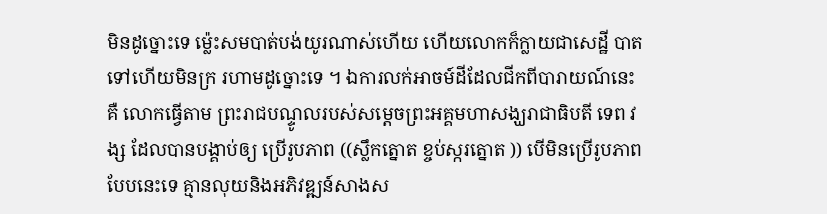មិនដូច្នោះទេ ម្ល៉េះសមបាត់បង់យូរណាស់ហើយ ហើយលោកក៏ក្លាយជាសេដ្ឋី បាតទៅហើយមិនក្រ រហាមដូច្នោះទេ ។ ឯការលក់អាចម៍ដីដែលជីកពីបារាយណ៍នេះ គឺ លោកធ្វើតាម ព្រះរាជបណ្ទូលរបស់សម្តេចព្រះអគ្គមហាសង្ឃរាជាធិបតី ទេព វង្ស ដែលបានបង្គាប់ឲ្យ ប្រើរូបភាព ((ស្លឹកត្នោត ខ្ចប់ស្ករត្នោត )) បើមិនប្រើរូបភាពបែបនេះទេ គ្មានលុយនិងអភិវឌ្ឍន៍សាងស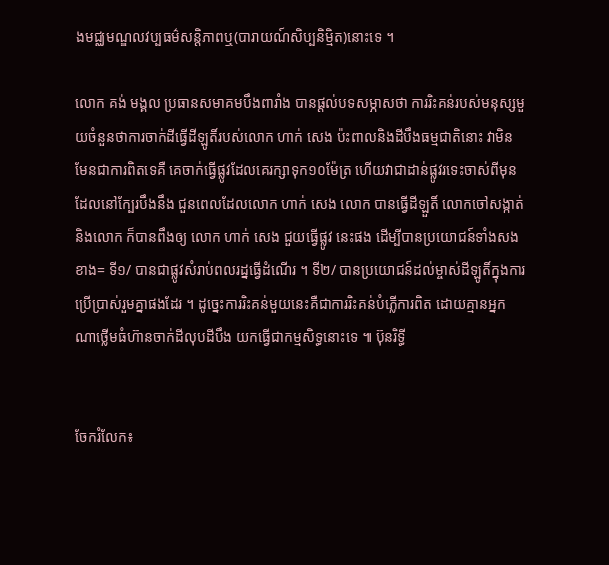ងមជ្ឈមណ្ឌលវប្បធម៌សន្តិភាពឬ(បារាយណ៍សិប្បនិមិ្មត)នោះទេ ។

លោក គង់ មង្គល ប្រធានសមាគមបឹងពារាំង បានផ្ដល់បទសម្ភាសថា ការរិះគន់របស់មនុស្សមួយចំនួនថាការចាក់ដីធ្វើដីឡូតិ៍របស់លោក ហាក់ សេង ប៉ះពាលនិងដីបឹងធម្មជាតិនោះ វាមិនមែនជាការពិតទេគឺ គេចាក់ធ្វើផ្លូវដែលគេរក្សាទុក១០ម៉ែត្រ ហើយវាជាដាន់ផ្លូវរទេះចាស់ពីមុនដែលនៅក្បែរបឹងនឹង ជួនពេលដែលលោក ហាក់ សេង លោក បានធ្វើដីឡួតិ៍ លោកចៅសង្កាត់ និងលោក ក៏បានពឹងឲ្យ លោក ហាក់ សេង ជួយធ្វើផ្លូវ នេះផង ដើម្បីបានប្រយោជន៍ទាំងសងខាង= ទី១/ បានជាផ្លូវសំរាប់ពលរដ្នធ្វើដំណើរ ។ ទី២/ បានប្រយោជន៍ដល់ម្ចាស់ដីឡូតិ៍ក្នុងការប្រើប្រាស់រួមគ្នាផងដែរ ។ ដូច្នេះការរិះគន់មួយនេះគឺជាការរិះគន់បំភ្លើការពិត ដោយគ្មានអ្នកណាថ្លើមធំហ៊ានចាក់ដីលុបដីបឹង យកធ្វើជាកម្មសិទ្ធនោះទេ ៕ ប៊ុនរិទ្ធី


ចែករំលែក៖